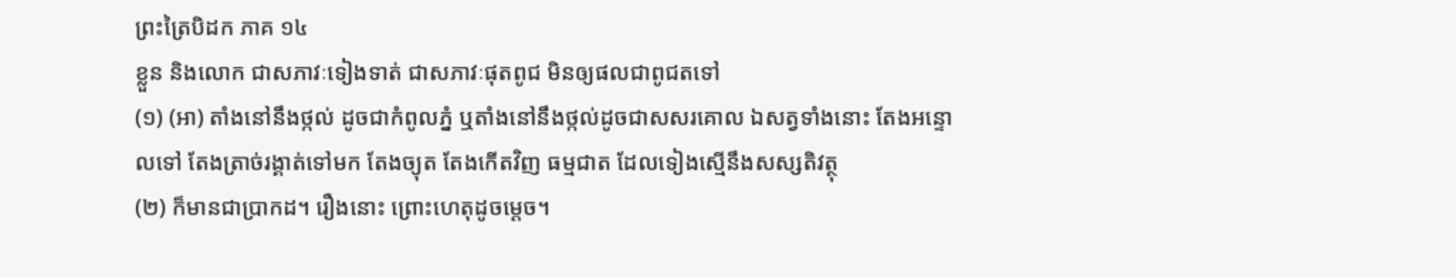ព្រះត្រៃបិដក ភាគ ១៤
ខ្លួន និងលោក ជាសភាវៈទៀងទាត់ ជាសភាវៈផុតពូជ មិនឲ្យផលជាពូជតទៅ
(១) (អា) តាំងនៅនឹងថ្កល់ ដូចជាកំពូលភ្នំ ឬតាំងនៅនឹងថ្កល់ដូចជាសសរគោល ឯសត្វទាំងនោះ តែងអន្ទោលទៅ តែងត្រាច់រង្គាត់ទៅមក តែងច្យុត តែងកើតវិញ ធម្មជាត ដែលទៀងស្មើនឹងសស្សតិវត្ថុ
(២) ក៏មានជាប្រាកដ។ រឿងនោះ ព្រោះហេតុដូចម្តេច។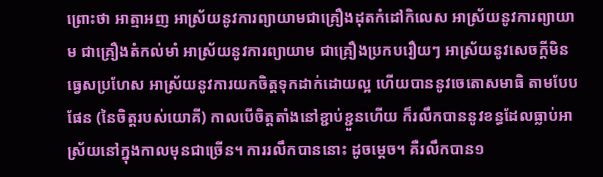ព្រោះថា អាត្មាអញ អាស្រ័យនូវការព្យាយាមជាគ្រឿងដុតកំដៅកិលេស អាស្រ័យនូវការព្យាយាម ជាគ្រឿងតំកល់មាំ អាស្រ័យនូវការព្យាយាម ជាគ្រឿងប្រកបរឿយៗ អាស្រ័យនូវសេចក្តីមិនធ្វេសប្រហែស អាស្រ័យនូវការយកចិត្តទុកដាក់ដោយល្អ ហើយបាននូវចេតោសមាធិ តាមបែបផែន (នៃចិត្តរបស់យោគី) កាលបើចិត្តតាំងនៅខ្ជាប់ខ្ជួនហើយ ក៏រលឹកបាននូវខន្ធដែលធ្លាប់អាស្រ័យនៅក្នុងកាលមុនជាច្រើន។ ការរលឹកបាននោះ ដូចម្តេច។ គឺរលឹកបាន១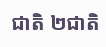ជាតិ ២ជាតិ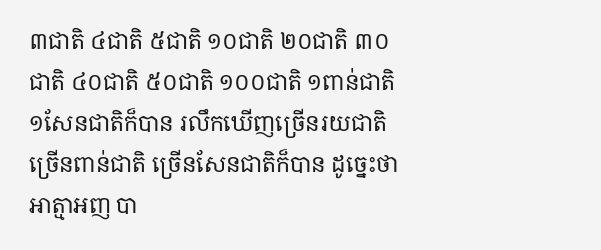៣ជាតិ ៤ជាតិ ៥ជាតិ ១០ជាតិ ២០ជាតិ ៣០ជាតិ ៤០ជាតិ ៥០ជាតិ ១០០ជាតិ ១ពាន់ជាតិ ១សែនជាតិក៏បាន រលឹកឃើញច្រើនរយជាតិ ច្រើនពាន់ជាតិ ច្រើនសែនជាតិក៏បាន ដូច្នេះថា អាត្មាអញ បា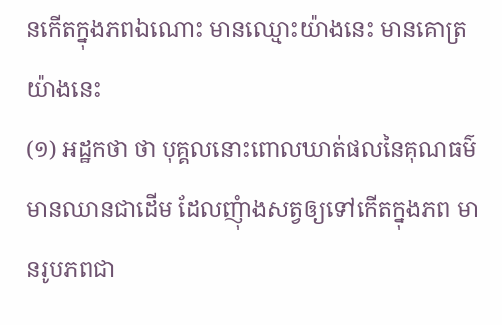នកើតក្នុងភពឯណោះ មានឈ្មោះយ៉ាងនេះ មានគោត្រយ៉ាងនេះ
(១) អដ្ឋកថា ថា បុគ្គលនោះពោលឃាត់ផលនៃគុណធម៌ មានឈានជាដើម ដែលញុំាងសត្វឲ្យទៅកើតក្នុងភព មានរូបភពជា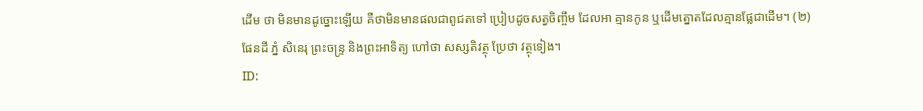ដើម ថា មិនមានដូច្នោះឡើយ គឺថាមិនមានផលជាពូជតទៅ ប្រៀបដូចសត្វចិញ្ចឹម ដែលអា គ្មានកូន ឬដើមត្នោតដែលគ្មានផ្លែជាដើម។ (២) ផែនដី ភ្នំ សិនេរុ ព្រះចន្ទ្រ និងព្រះអាទិត្យ ហៅថា សស្សតិវត្ថុ ប្រែថា វត្ថុទៀង។
ID: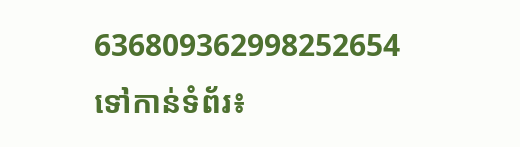636809362998252654
ទៅកាន់ទំព័រ៖